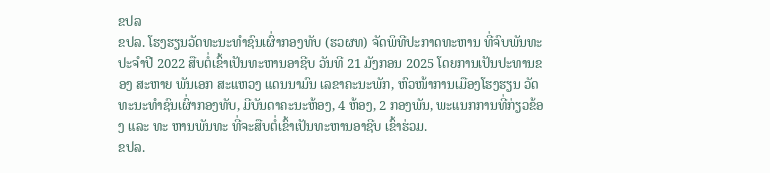ຂປລ
ຂປລ. ໂຮງຮຽນວັດທະນະທຳຊົນເຜົ່າກອງທັບ (ຮວຜທ) ຈັດພິທີປະກາດທະຫານ ທີ່ຈົບພັນທະປະຈຳປີ 2022 ສືບຕໍ່ເຂົ້າເປັນທະຫານອາຊີບ ວັນທີ 21 ມັງກອນ 2025 ໂດຍການເປັນປະທານຂອງ ສະຫາຍ ພັນເອກ ສະແຫວງ ແດນນາມົນ ເລຂາຄະນະພັກ, ຫົວໜ້າການເມືອງໂຮງຮຽນ ວັດທະນະທຳຊົນເຜົ່າກອງທັບ, ມີບັນດາຄະນະຫ້ອງ, 4 ຫ້ອງ, 2 ກອງພັນ, ພະແນກການທີ່ກ່ຽວຂ້ອງ ແລະ ທະ ຫານພັນທະ ທີ່ຈະສືບຕໍ່ເຂົ້າເປັນທະຫານອາຊີບ ເຂົ້າຮ່ວມ.
ຂປລ.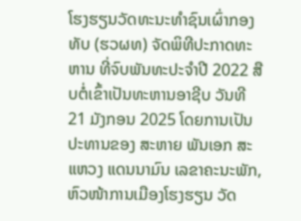ໂຮງຮຽນວັດທະນະທຳຊົນເຜົ່າກອງທັບ (ຮວຜທ) ຈັດພິທີປະກາດທະຫານ ທີ່ຈົບພັນທະປະຈຳປີ 2022 ສືບຕໍ່ເຂົ້າເປັນທະຫານອາຊີບ ວັນທີ 21 ມັງກອນ 2025 ໂດຍການເປັນປະທານຂອງ ສະຫາຍ ພັນເອກ ສະແຫວງ ແດນນາມົນ ເລຂາຄະນະພັກ, ຫົວໜ້າການເມືອງໂຮງຮຽນ ວັດ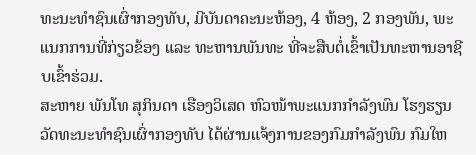ທະນະທຳຊົນເຜົ່າກອງທັບ, ມີບັນດາຄະນະຫ້ອງ, 4 ຫ້ອງ, 2 ກອງພັນ, ພະແນກການທີ່ກ່ຽວຂ້ອງ ແລະ ທະຫານພັນທະ ທີ່ຈະສືບຕໍ່ເຂົ້າເປັນທະຫານອາຊີບເຂົ້າຮ່ວມ.
ສະຫາຍ ພັນໂທ ສຸກິນດາ ເຮືອງວິເສດ ຫົວໜ້າພະແນກກຳລັງພົນ ໂຮງຮຽນວັດທະນະທຳຊົນເຜົ່າກອງທັບ ໄດ້ຜ່ານແຈ້ງການຂອງກົມກຳລັງພົນ ກົມໃຫ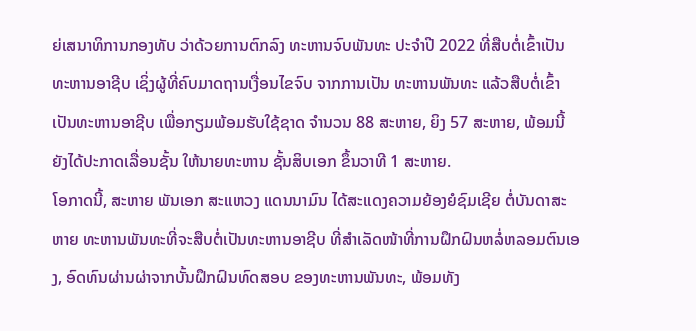ຍ່ເສນາທິການກອງທັບ ວ່າດ້ວຍການຕົກລົງ ທະຫານຈົບພັນທະ ປະຈຳປີ 2022 ທີ່ສືບຕໍ່ເຂົ້າເປັນທະຫານອາຊີບ ເຊິ່ງຜູ້ທີ່ຄົບມາດຖານເງື່ອນໄຂຈົບ ຈາກການເປັນ ທະຫານພັນທະ ແລ້ວສືບຕໍ່ເຂົ້າເປັນທະຫານອາຊີບ ເພື່ອກຽມພ້ອມຮັບໃຊ້ຊາດ ຈໍານວນ 88 ສະຫາຍ, ຍິງ 57 ສະຫາຍ, ພ້ອມນີ້ ຍັງໄດ້ປະກາດເລື່ອນຊັ້ນ ໃຫ້ນາຍທະຫານ ຊັ້ນສິບເອກ ຂຶ້ນວາທີ 1 ສະຫາຍ.
ໂອກາດນີ້, ສະຫາຍ ພັນເອກ ສະແຫວງ ແດນນາມົນ ໄດ້ສະແດງຄວາມຍ້ອງຍໍຊົມເຊີຍ ຕໍ່ບັນດາສະຫາຍ ທະຫານພັນທະທີ່ຈະສືບຕໍ່ເປັນທະຫານອາຊີບ ທີ່ສຳເລັດໜ້າທີ່ການຝຶກຝົນຫລໍ່ຫລອມຕົນເອງ, ອົດທົນຜ່ານຜ່າຈາກບັ້ນຝຶກຝົນທົດສອບ ຂອງທະຫານພັນທະ, ພ້ອມທັງ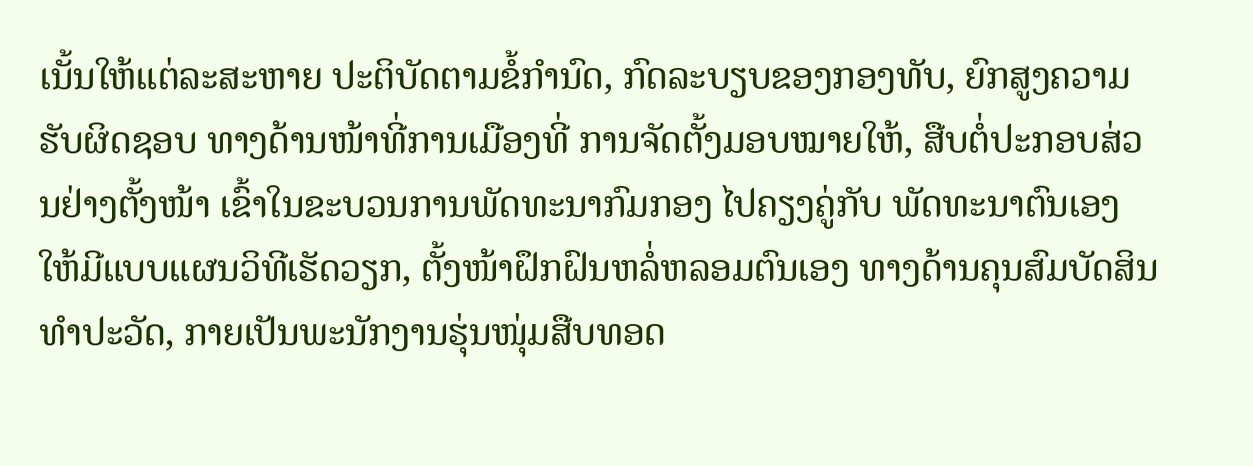ເນັ້ນໃຫ້ແຕ່ລະສະຫາຍ ປະຕິບັດຕາມຂໍ້ກໍານົດ, ກົດລະບຽບຂອງກອງທັບ, ຍົກສູງຄວາມຮັບຜິດຊອບ ທາງດ້ານໜ້າທີ່ການເມືອງທີ່ ການຈັດຕັ້ງມອບໝາຍໃຫ້, ສືບຕໍ່ປະກອບສ່ວນຢ່າງຕັ້ງໜ້າ ເຂົ້າໃນຂະບວນການພັດທະນາກົມກອງ ໄປຄຽງຄູ່ກັບ ພັດທະນາຕົນເອງໃຫ້ມີແບບແຜນວິທີເຮັດວຽກ, ຕັ້ງໜ້າຝຶກຝົນຫລໍ່ຫລອມຕົນເອງ ທາງດ້ານຄຸນສົມບັດສິນທຳປະວັດ, ກາຍເປັນພະນັກງານຮຸ່ນໜຸ່ມສືບທອດ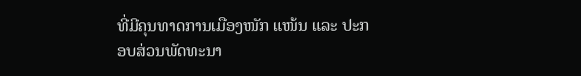ທີ່ມີຄຸນທາດການເມືອງໜັກ ແໜ້ນ ແລະ ປະກອບສ່ວນພັດທະນາ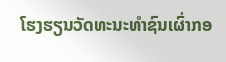ໂຮງຮຽນວັດທະນະທຳຊົນເຜົ່າກອ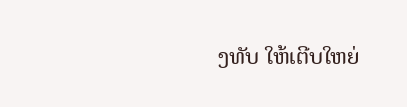ງທັບ ໃຫ້ເຕີບໃຫຍ່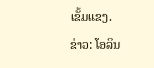ເຂັ້ມແຂງ.
ຂ່າວ: ໂອລິນ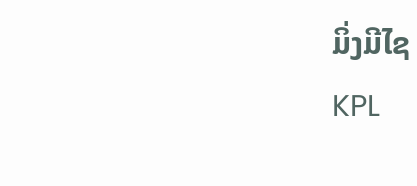ມິ່ງມີໄຊ
KPL